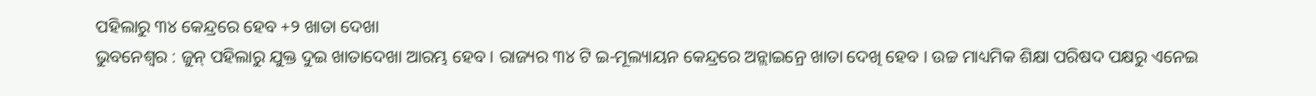ପହିଲାରୁ ୩୪ କେନ୍ଦ୍ରରେ ହେବ +୨ ଖାତା ଦେଖା
ଭୁବନେଶ୍ବର : ଜୁନ୍ ପହିଲାରୁ ଯୁକ୍ତ ଦୁଇ ଖାତାଦେଖା ଆରମ୍ଭ ହେବ । ରାଜ୍ୟର ୩୪ ଟି ଇ-ମୂଲ୍ୟାୟନ କେନ୍ଦ୍ରରେ ଅନ୍ଲାଇନ୍ରେ ଖାତା ଦେଖି ହେବ । ଉଚ୍ଚ ମାଧ୍ୟମିକ ଶିକ୍ଷା ପରିଷଦ ପକ୍ଷରୁ ଏନେଇ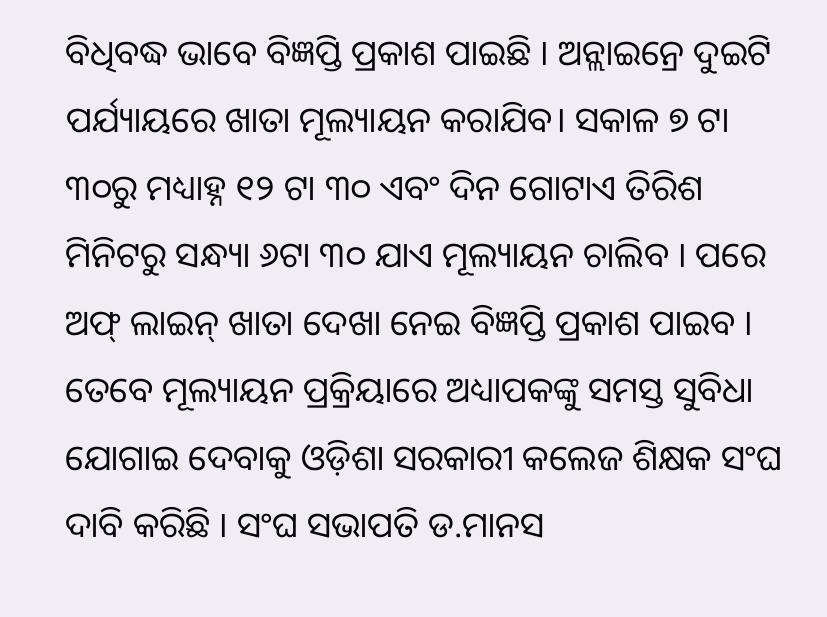ବିଧିବଦ୍ଧ ଭାବେ ବିଜ୍ଞପ୍ତି ପ୍ରକାଶ ପାଇଛି । ଅନ୍ଲାଇନ୍ରେ ଦୁଇଟି ପର୍ଯ୍ୟାୟରେ ଖାତା ମୂଲ୍ୟାୟନ କରାଯିବ। ସକାଳ ୭ ଟା ୩୦ରୁ ମଧ୍ୟାହ୍ନ ୧୨ ଟା ୩୦ ଏବଂ ଦିନ ଗୋଟାଏ ତିରିଶ ମିନିଟରୁ ସନ୍ଧ୍ୟା ୬ଟା ୩୦ ଯାଏ ମୂଲ୍ୟାୟନ ଚାଲିବ । ପରେ ଅଫ୍ ଲାଇନ୍ ଖାତା ଦେଖା ନେଇ ବିଜ୍ଞପ୍ତି ପ୍ରକାଶ ପାଇବ । ତେବେ ମୂଲ୍ୟାୟନ ପ୍ରକ୍ରିୟାରେ ଅଧ୍ୟାପକଙ୍କୁ ସମସ୍ତ ସୁବିଧା ଯୋଗାଇ ଦେବାକୁ ଓଡ଼ିଶା ସରକାରୀ କଲେଜ ଶିକ୍ଷକ ସଂଘ ଦାବି କରିଛି । ସଂଘ ସଭାପତି ଡ.ମାନସ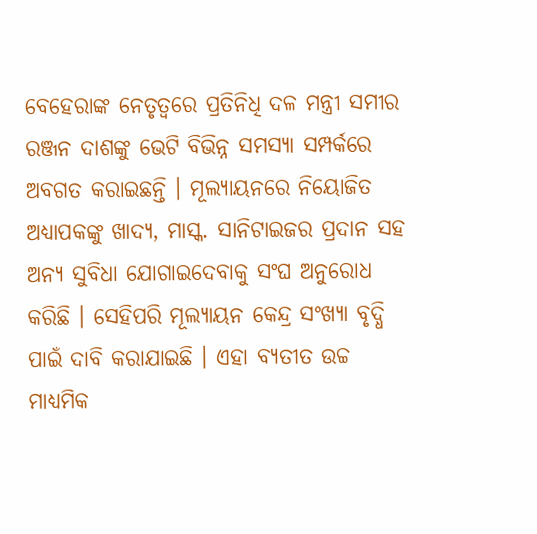ବେହେରାଙ୍କ ନେତୃତ୍ବରେ ପ୍ରତିନିଧି ଦଳ ମନ୍ତ୍ରୀ ସମୀର ରଞ୍ଜନ ଦାଶଙ୍କୁ ଭେଟି ବିଭିନ୍ନ ସମସ୍ୟା ସମ୍ପର୍କରେ ଅବଗତ କରାଇଛନ୍ତି । ମୂଲ୍ୟାୟନରେ ନିୟୋଜିତ ଅଧ୍ୟାପକଙ୍କୁ ଖାଦ୍ୟ, ମାସ୍କ. ସାନିଟାଇଜର ପ୍ରଦାନ ସହ ଅନ୍ୟ ସୁବିଧା ଯୋଗାଇଦେବାକୁ ସଂଘ ଅନୁରୋଧ କରିଛି । ସେହିପରି ମୂଲ୍ୟାୟନ କେନ୍ଦ୍ର ସଂଖ୍ୟା ବୃଦ୍ଧି ପାଇଁ ଦାବି କରାଯାଇଛି । ଏହା ବ୍ୟତୀତ ଉଚ୍ଚ ମାଧ୍ୟମିକ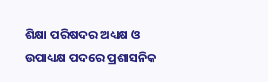ଶିକ୍ଷା ପରିଷଦର ଅଧ୍ୟକ୍ଷ ଓ ଉପାଧ୍ୟକ୍ଷ ପଦରେ ପ୍ରଶାସନିକ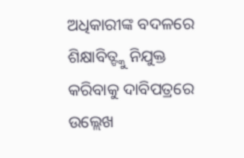ଅଧିକାରୀଙ୍କ ବଦଳରେ ଶିକ୍ଷାବିତ୍ଙ୍କୁ ନିଯୁକ୍ତ କରିବାକୁ ଦାବିପତ୍ରରେ ଉଲ୍ଲେଖ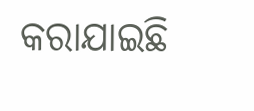କରାଯାଇଛି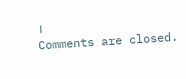।
Comments are closed.